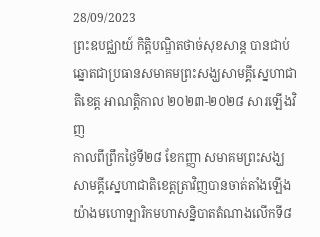28/09/2023
ព្រះឧបជ្ឈាយ៍ កិត្តិបណ្ឌិតថាច់សុខសាន្ត បានជាប់ឆ្នោតជាប្រធានសមាគមព្រះសង្ឃសាមគ្គីស្នេហាជាតិខេត្ត អាណត្តិកាល ២០២៣-២០២៨ សារឡើងវិញ
កាលពីព្រឹកថ្ងៃទី២៨ ខែកញ្ញា សមាគមព្រះសង្ឃសាមគ្គីស្នេហាជាតិខេត្តត្រាវិញបានចាត់តាំងឡើងយ៉ាងមហោឡារិកមហាសន្និបាតតំណាងលើកទី៨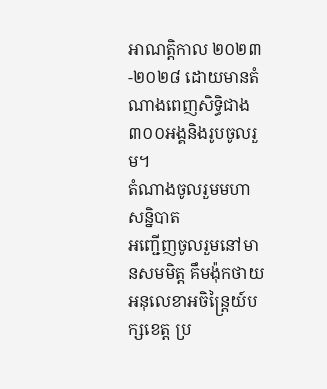អាណត្តិកាល ២០២៣-២០២៨ ដោយមានតំណាងពេញសិទ្ធិជាង៣០០អង្គនិងរូបចូលរួម។
តំណាងចូលរួមមហាសន្និបាត
អញ្ជើញចូលរួមនៅមានសមមិត្ត គឹមង៉ុកថាយ អនុលេខាអចិន្ត្រៃយ៍បក្សខេត្ត ប្រ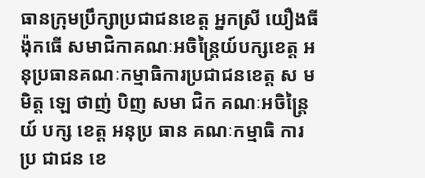ធានក្រុមប្រឹក្សាប្រជាជនខេត្ត អ្នកស្រី យឿងធីង៉ុកធើ សមាជិកាគណៈអចិន្ត្រៃយ៍បក្សខេត្ត អនុប្រធានគណៈកម្មាធិការប្រជាជនខេត្ត ស មមិត្ត ឡេ ថាញ់ បិញ សមា ជិក គណៈអចិន្ត្រៃយ៍ បក្ស ខេត្ត អនុប្រ ធាន គណៈកម្មាធិ ការ ប្រ ជាជន ខេ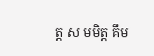ត្ត ស មមិត្ត គឹម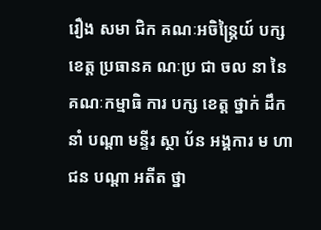រឿង សមា ជិក គណៈអចិន្ត្រៃយ៍ បក្ស ខេត្ត ប្រធានគ ណៈប្រ ជា ចល នា នៃ គណៈកម្មាធិ ការ បក្ស ខេត្ត ថ្នាក់ ដឹក នាំ បណ្តា មន្ទីរ ស្ថា ប័ន អង្គការ ម ហា ជន បណ្តា អតីត ថ្នា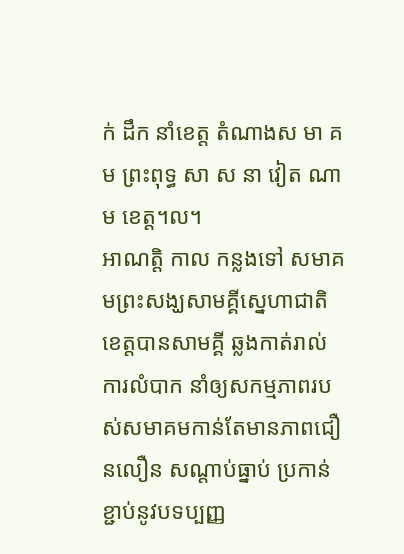ក់ ដឹក នាំខេត្ត តំណាងស មា គម ព្រះពុទ្ធ សា ស នា វៀត ណាម ខេត្ត។ល។
អាណត្តិ កាល កន្លងទៅ សមាគមព្រះសង្ឃសាមគ្គីស្នេហាជាតិខេត្តបានសាមគ្គី ឆ្លងកាត់រាល់ការលំបាក នាំឲ្យសកម្មភាពរបស់សមាគមកាន់តែមានភាពជឿនលឿន សណ្តាប់ធ្នាប់ ប្រកាន់ខ្ជាប់នូវបទប្បញ្ញ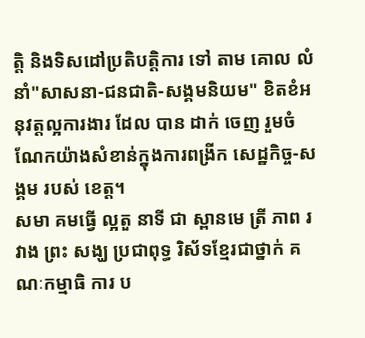ត្តិ និងទិសដៅប្រតិបត្តិការ ទៅ តាម គោល លំ នាំ"សាសនា-ជនជាតិ-សង្គមនិយម" ខិតខំអនុវត្តល្អការងារ ដែល បាន ដាក់ ចេញ រួមចំណែកយ៉ាងសំខាន់ក្នុងការពង្រីក សេដ្ឋកិច្ច-សង្គម របស់ ខេត្ត។
សមា គមធ្វើ ល្អតួ នាទី ជា ស្ពានមេ ត្រី ភាព រ វាង ព្រះ សង្ឃ ប្រជាពុទ្ធ រិស័ទខ្មែរជាថ្នាក់ គណៈកម្មាធិ ការ ប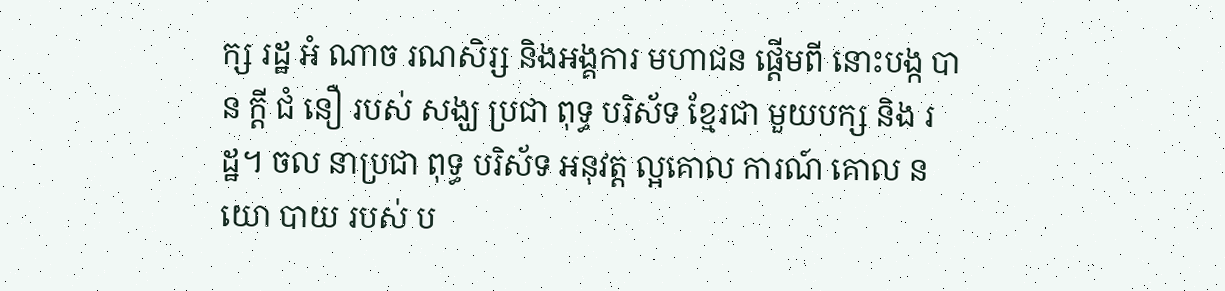ក្ស រដ្ឋ អំ ណាច រណសិរ្ស និងអង្គការ មហាជន ផ្តើមពី នោះបង្ក បាន ក្តី ជំ នឿ របស់ សង្ឃ ប្រជា ពុទ្ធ បរិស័ទ ខ្មែរជា មួយបក្ស និង រដ្ឋ។ ចល នាប្រជា ពុទ្ធ បរិស័ទ អនុវត្ត ល្អគោល ការណ៍ គោល ន យោ បាយ របស់ ប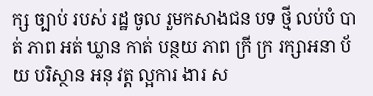ក្ស ច្បាប់ របស់ រដ្ឋ ចូល រួមកសាងជន បទ ថ្មី លប់បំ បាត់ ភាព អត់ ឃ្លាន កាត់ បន្ថយ ភាព ក្រី ក្រ រក្សាអនា ប័យ បរិស្ថាន អនុ វត្ត ល្អការ ងារ ស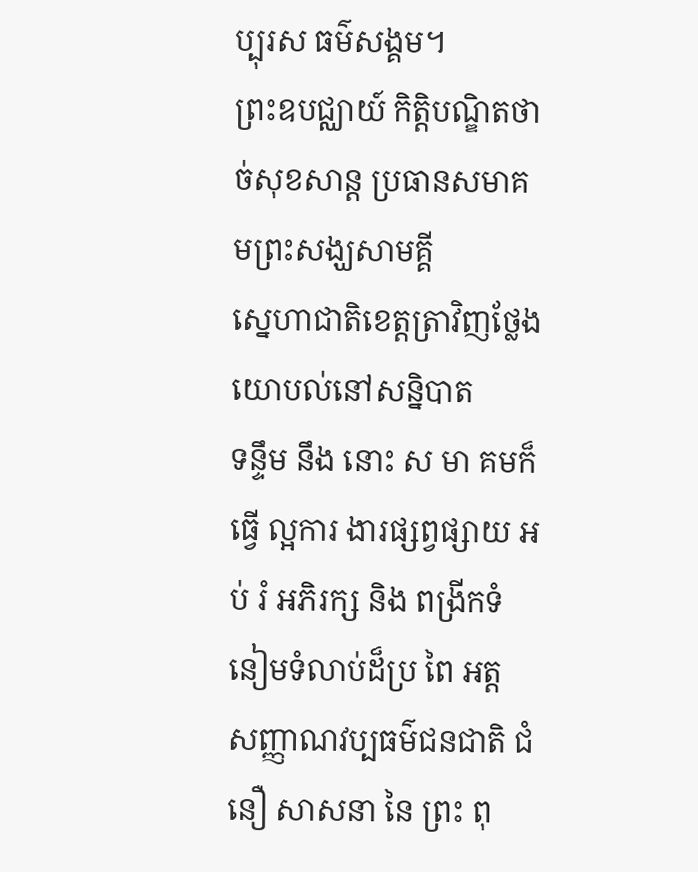ប្បុរស ធម៌សង្គម។
ព្រះឧបជ្ឈាយ៍ កិត្តិបណ្ឌិតថាច់សុខសាន្ត ប្រធានសមាគមព្រះសង្ឃសាមគ្គី
ស្នេហាជាតិខេត្តត្រាវិញថ្លែងយោបល់នៅសន្និបាត
ទន្ទឹម នឹង នោះ ស មា គមក៏ធ្វើ ល្អការ ងារផ្សព្វផ្សាយ អប់ រំ អភិរក្ស និង ពង្រីកទំ នៀមទំលាប់ដ៏ប្រ ពៃ អត្ត សញ្ញាណវប្បធម៌ជនជាតិ ជំនឿ សាសនា នៃ ព្រះ ពុ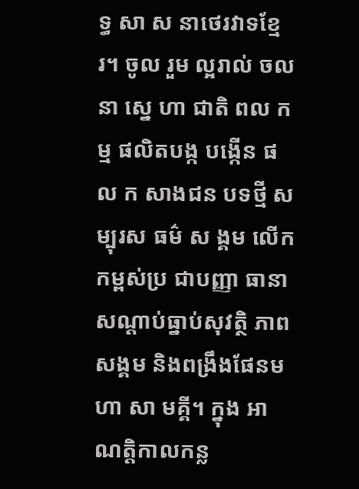ទ្ធ សា ស នាថេរវាទខ្មែរ។ ចូល រួម ល្អរាល់ ចល នា ស្នេ ហា ជាតិ ពល កម្ម ផលិតបង្ក បង្កើន ផល ក សាងជន បទថ្មី សម្បុរស ធម៌ ស ង្គម លើកកម្ពស់ប្រ ជាបញ្ញា ធានា សណ្តាប់ធ្នាប់សុវត្ថិ ភាពសង្គម និងពង្រឹងផែនមហា សា មគ្គី។ ក្នុង អាណត្តិកាលកន្ល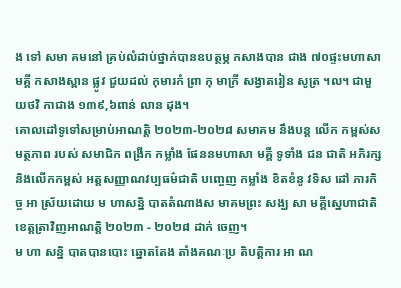ង ទៅ សមា គមនៅ គ្រប់លំដាប់ថ្នាក់បានឧបត្ថម្ភ កសាងបាន ជាង ៧០ផ្ទះមហាសា មគ្គី កសាងស្ពាន ផ្លូវ ជួយដល់ កុមារកំ ព្រា កុ មាក្រី សង្វាតរៀន សូត្រ ។ល។ ជាមួយថវិ កាជាង ១៣៩,៦ពាន់ លាន ដុង។
គោលដៅទូទៅសម្រាប់អាណត្តិ ២០២៣-២០២៨ សមាគម នឹងបន្ត លើក កម្ពស់សមត្ថភាព របស់ សមាជិក ពង្រីក កម្លាំង ផែននមហាសា មគ្គី ទូទាំង ជន ជាតិ អភិរក្ស និងលើកកម្ពស់ អត្តសញ្ញាណវប្បធម៌ជាតិ បញ្ចេញ កម្លាំង ខិតខំនូ វទិស ដៅ ភារកិច្ច អា ស្រ័យដោយ ម ហាសន្និ បាតតំណាងស មាគមព្រះ សង្ឃ សា មគ្គីស្នេហាជាតិខេត្តត្រាវិញអាណត្តិ ២០២៣ - ២០២៨ ដាក់ ចេញ។
ម ហា សន្និ បាតបានបោះ ឆ្នោតតែង តាំងគណៈប្រ តិបត្តិការ អា ណ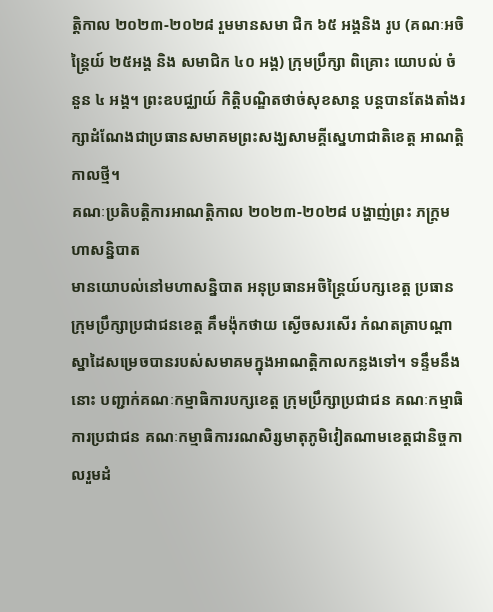ត្តិកាល ២០២៣-២០២៨ រួមមានសមា ជិក ៦៥ អង្គនិង រូប (គណៈអចិន្ត្រៃយ៍ ២៥អង្គ និង សមាជិក ៤០ អង្គ) ក្រុមប្រឹក្សា ពិគ្រោះ យោបល់ ចំនួន ៤ អង្គ។ ព្រះឧបជ្ឈាយ៍ កិត្តិបណ្ឌិតថាច់សុខសាន្ត បន្តបានតែងតាំងរក្សាដំណែងជាប្រធានសមាគមព្រះសង្ឃសាមគ្គីស្នេហាជាតិខេត្ត អាណត្តិកាលថ្មី។
គណៈប្រតិបត្តិការអាណត្តិកាល ២០២៣-២០២៨ បង្ហាញ់ព្រះ ភក្រ្តមហាសន្និបាត
មានយោបល់នៅមហាសន្និបាត អនុប្រធានអចិន្ត្រៃយ៍បក្សខេត្ត ប្រធានក្រុមប្រឹក្សាប្រជាជនខេត្ត គឹមង៉ុកថាយ ស្ងើចសរសើរ កំណតត្រាបណ្តាស្នាដៃសម្រេចបានរបស់សមាគមក្នុងអាណត្តិកាលកន្លងទៅ។ ទន្ទឹមនឹងនោះ បញ្ជាក់គណៈកម្មាធិការបក្សខេត្ត ក្រុមប្រឹក្សាប្រជាជន គណៈកម្មាធិការប្រជាជន គណៈកម្មាធិការរណសិរ្សមាតុភូមិវៀតណាមខេត្តជានិច្ចកាលរួមដំ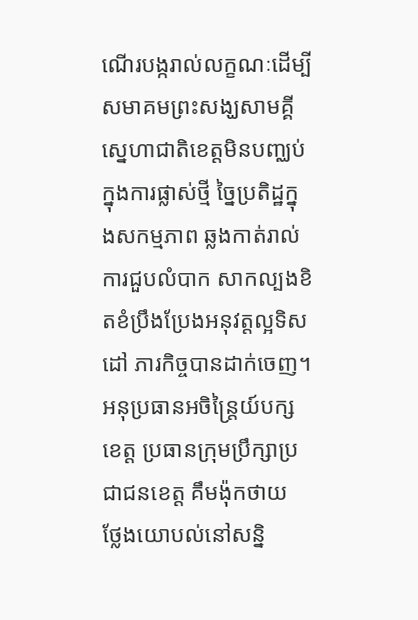ណើរបង្ករាល់លក្ខណៈដើម្បីសមាគមព្រះសង្ឃសាមគ្គីស្នេហាជាតិខេត្តមិនបញ្ឈប់ក្នុងការផ្លាស់ថ្មី ច្នៃប្រតិដ្ឋក្នុងសកម្មភាព ឆ្លងកាត់រាល់ការជួបលំបាក សាកល្បងខិតខំប្រឹងប្រែងអនុវត្តល្អទិសដៅ ភារកិច្ចបានដាក់ចេញ។
អនុប្រធានអចិន្ត្រៃយ៍បក្សខេត្ត ប្រធានក្រុមប្រឹក្សាប្រជាជនខេត្ត គឹមង៉ុកថាយ ថ្លែងយោបល់នៅសន្និ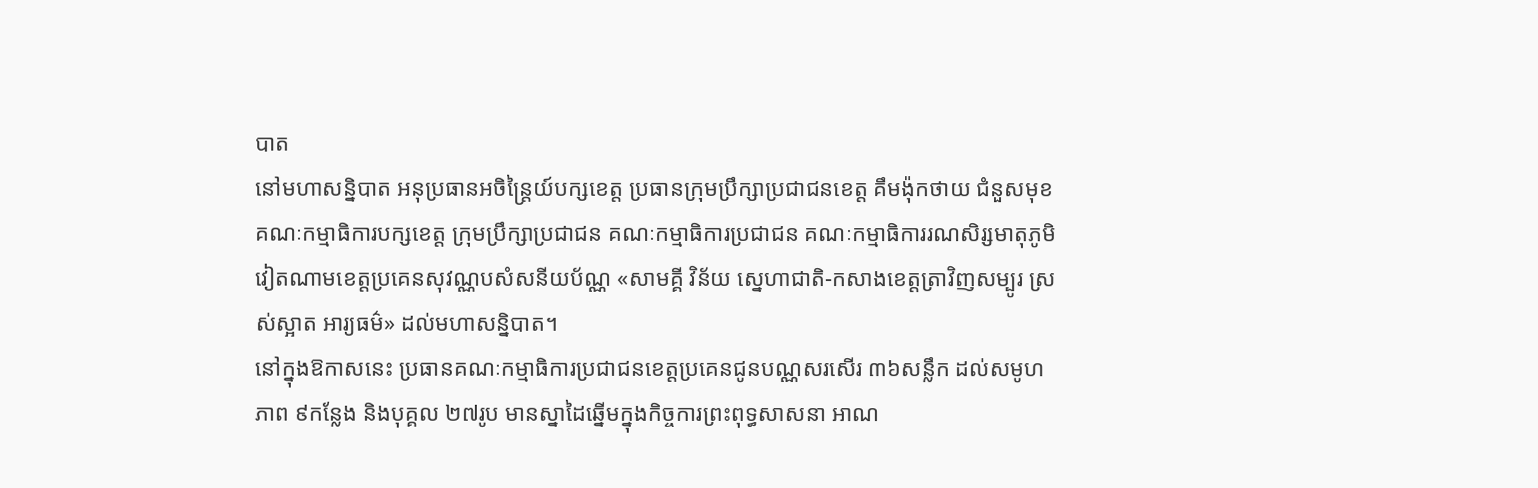បាត
នៅមហាសន្និបាត អនុប្រធានអចិន្ត្រៃយ៍បក្សខេត្ត ប្រធានក្រុមប្រឹក្សាប្រជាជនខេត្ត គឹមង៉ុកថាយ ជំនួសមុខ គណៈកម្មាធិការបក្សខេត្ត ក្រុមប្រឹក្សាប្រជាជន គណៈកម្មាធិការប្រជាជន គណៈកម្មាធិការរណសិរ្សមាតុភូមិវៀតណាមខេត្តប្រគេនសុវណ្ណបសំសនីយប័ណ្ណ «សាមគ្គី វិន័យ ស្នេហាជាតិ-កសាងខេត្តត្រាវិញសម្បូរ ស្រស់ស្អាត អារ្យធម៌» ដល់មហាសន្និបាត។
នៅក្នុងឱកាសនេះ ប្រធានគណៈកម្មាធិការប្រជាជនខេត្តប្រគេនជូនបណ្ណសរសើរ ៣៦សន្លឹក ដល់សមូហភាព ៩កន្លែង និងបុគ្គល ២៧រូប មានស្នាដៃឆ្នើមក្នុងកិច្ចការព្រះពុទ្ធសាសនា អាណ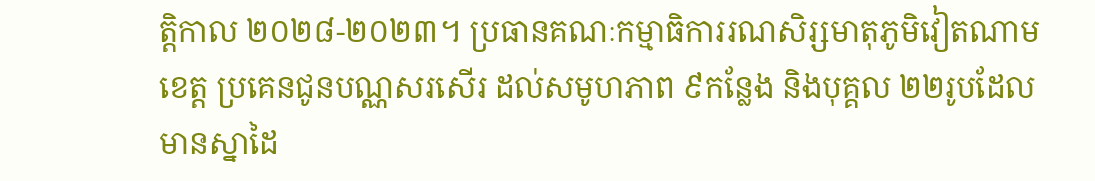ត្តិកាល ២០២៨-២០២៣។ ប្រធានគណៈកម្មាធិការរណសិរ្សមាតុភូមិវៀតណាមខេត្ត ប្រគេនជូនបណ្ណសរសើរ ដល់សមូហភាព ៩កន្លែង និងបុគ្គល ២២រូបដែលមានស្នាដៃ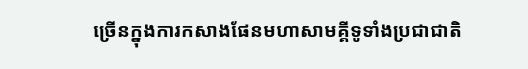ច្រើនក្នុងការកសាងផែនមហាសាមគ្គីទូទាំងប្រជាជាតិ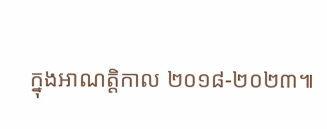ក្នុងអាណត្តិកាល ២០១៨-២០២៣៕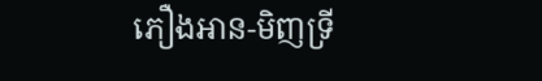ភឿងអាន-មិញទ្រី